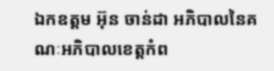ឯកឧត្តម អ៊ុន ចាន់ដា អភិបាលនៃគណៈអភិបាលខេត្តកំព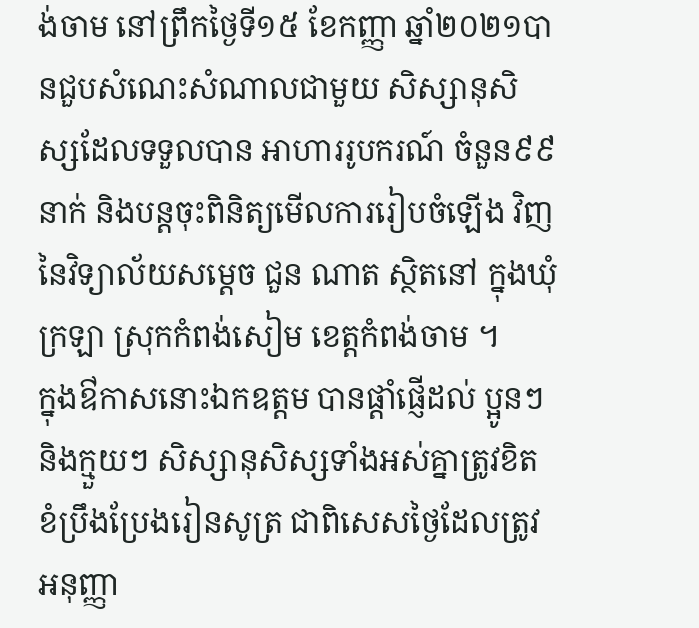ង់ចាម នៅព្រឹកថ្ងៃទី១៥ ខែកញ្ញា ឆ្នាំ២០២១បានជួបសំណេះសំណាលជាមួយ សិស្សានុសិស្សដែលទទួលបាន អាហាររូបករណ៍ ចំនួន៩៩ នាក់ និងបន្តចុះពិនិត្យមើលការរៀបចំឡេីង វិញ នៃវិទ្យាល័យសម្តេច ជួន ណាត ស្ថិតនៅ ក្នុងឃុំក្រឡា ស្រុកកំពង់សៀម ខេត្តកំពង់ចាម ។
ក្នុងឳកាសនោះឯកឧត្តម បានផ្តាំផ្ញើដល់ ប្អូនៗ និងក្មួយៗ សិស្សានុសិស្សទាំងអស់គ្នាត្រូវខិតខំប្រឹងប្រែងរៀនសូត្រ ជាពិសេសថ្ងៃដែលត្រូវអនុញ្ញា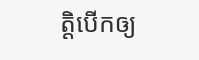ត្តិបេីកឲ្យ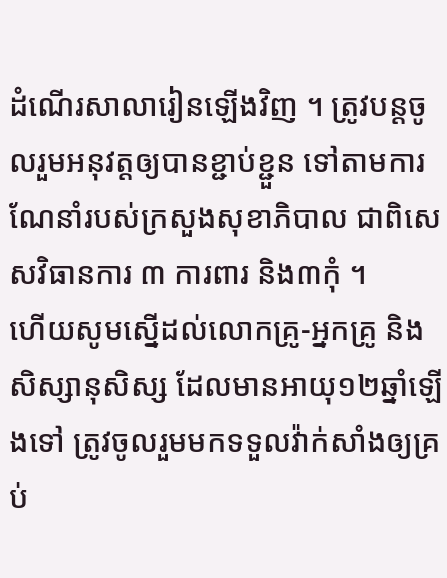ដំណេីរសាលារៀនឡេីងវិញ ។ ត្រូវបន្តចូលរួមអនុវត្តឲ្យបានខ្ជាប់ខ្ជួន ទៅតាមការណែនាំរបស់ក្រសួងសុខាភិបាល ជាពិសេសវិធានការ ៣ ការពារ និង៣កុំ ។
ហើយសូមស្នើដល់លោកគ្រូ-អ្នកគ្រូ និងសិស្សានុសិស្ស ដែលមានអាយុ១២ឆ្នាំឡេីងទៅ ត្រូវចូលរួមមកទទួលវ៉ាក់សាំងឲ្យគ្រប់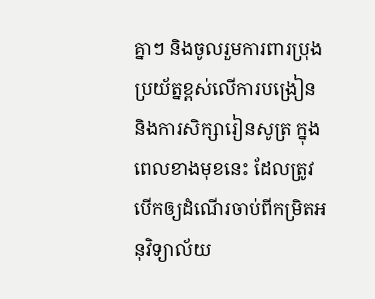គ្នាៗ និងចូលរួមការពារប្រុងប្រយ័ត្នខ្ពស់លេីការបង្រៀន និងការសិក្សារៀនសូត្រ ក្នុងពេលខាងមុខនេះ ដែលត្រូវបេីកឲ្យដំណេីរចាប់ពីកម្រិតអនុវិទ្យាល័យ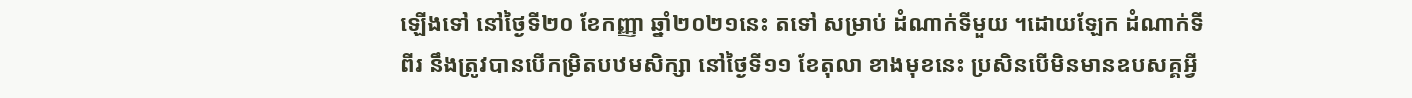ឡេីងទៅ នៅថ្ងៃទី២០ ខែកញ្ញា ឆ្នាំ២០២១នេះ តទៅ សម្រាប់ ដំណាក់ទីមួយ ។ដោយឡែក ដំណាក់ទីពីរ នឹងត្រូវបានបេីកម្រិតបឋមសិក្សា នៅថ្ងៃទី១១ ខែតុលា ខាងមុខនេះ ប្រសិនបើមិនមានឧបសគ្គអ្វី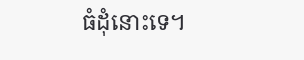ធំដុំនោះទេ។